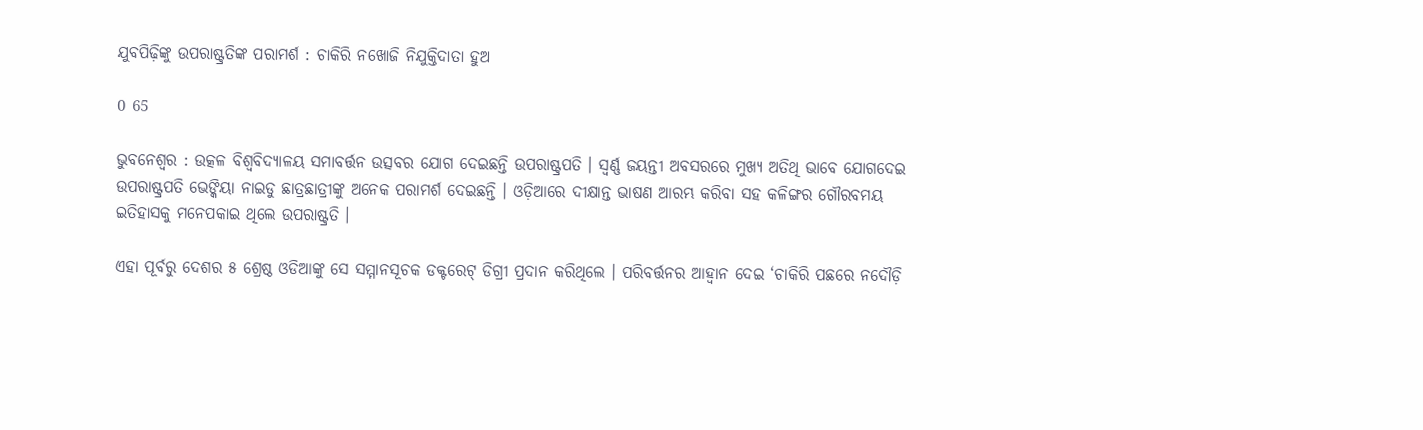ଯୁବପିଢ଼ିଙ୍କୁ ଉପରାଷ୍ଟ୍ରତିଙ୍କ ପରାମର୍ଶ : ଚାକିରି ନଖୋଜି ନିଯୁକ୍ତିଦାତା ହୁଅ

0 65

ଭୁବନେଶ୍ୱର : ଉତ୍କଳ ବିଶ୍ୱବିଦ୍ୟାଳୟ ସମାବର୍ତ୍ତନ ଉତ୍ସବର ଯୋଗ ଦେଇଛନ୍ତି ଉପରାଷ୍ଟ୍ରପତି । ସ୍ୱର୍ଣ୍ଣ ଜୟନ୍ତୀ ଅବସରରେ ମୁଖ୍ୟ ଅତିଥି ଭାବେ ଯୋଗଦେଇ ଉପରାଷ୍ଟ୍ରପତି ଭେଙ୍କିୟା ନାଇଡୁ ଛାତ୍ରଛାତ୍ରୀଙ୍କୁ ଅନେକ ପରାମର୍ଶ ଦେଇଛନ୍ତି । ଓଡ଼ିଆରେ ଦୀକ୍ଷାନ୍ତ ଭାଷଣ ଆରମ୍ଭ କରିବା ସହ କଳିଙ୍ଗର ଗୌରବମୟ ଇତିହାସକୁ ମନେପକାଇ ଥିଲେ ଉପରାଷ୍ଟ୍ରତି ।

ଏହା ପୂର୍ବରୁ ଦେଶର ୫ ଶ୍ରେଷ୍ଠ ଓଡିଆଙ୍କୁ ସେ ସମ୍ମାନସୂଚକ ଡକ୍ଟରେଟ୍ ଡିଗ୍ରୀ ପ୍ରଦାନ କରିଥିଲେ । ପରିବର୍ତ୍ତନର ଆହ୍ୱାନ ଦେଇ ‘ଚାକିରି ପଛରେ ନଦୌଡ଼ି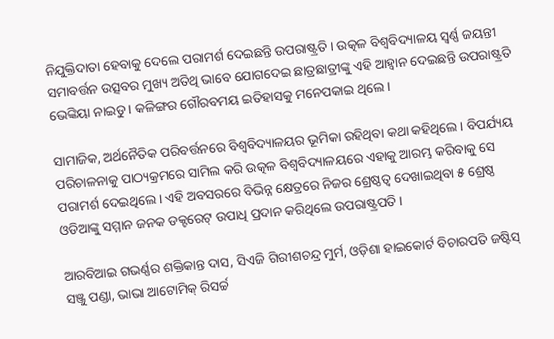ନିଯୁକ୍ତିଦାତା ହେବାକୁ ଦେଲେ ପରାମର୍ଶ ଦେଇଛନ୍ତି ଉପରାଷ୍ଟ୍ରତି । ଉତ୍କଳ ବିଶ୍ୱବିଦ୍ୟାଳୟ ସ୍ୱର୍ଣ୍ଣ ଜୟନ୍ତୀ ସମାବର୍ତ୍ତନ ଉତ୍ସବର ମୁଖ୍ୟ ଅତିଥି ଭାବେ ଯୋଗଦେଇ ଛାତ୍ରଛାତ୍ରୀଙ୍କୁ ଏହି ଆହ୍ୱାନ ଦେଇଛନ୍ତି ଉପରାଷ୍ଟ୍ରତି ଭେଙ୍କିୟା ନାଇଡୁ । କଳିଙ୍ଗର ଗୌରବମୟ ଇତିହାସକୁ ମନେପକାଇ ଥିଲେ ।

ସାମାଜିକ, ଅର୍ଥନୈତିକ ପରିବର୍ତ୍ତନରେ ବିଶ୍ୱବିଦ୍ୟାଳୟର ଭୂମିକା ରହିଥିବା କଥା କହିଥିଲେ । ବିପର୍ଯ୍ୟୟ ପରିଚାଳନାକୁ ପାଠ୍ୟକ୍ରମରେ ସାମିଲ କରି ଉତ୍କଳ ବିଶ୍ୱବିଦ୍ୟାଳୟରେ ଏହାକୁ ଆରମ୍ଭ କରିବାକୁ ସେ ପରାମର୍ଶ ଦେଇଥିଲେ । ଏହି ଅବସରରେ ବିଭିନ୍ନ କ୍ଷେତ୍ରରେ ନିଜର ଶ୍ରେଷ୍ଠତ୍ୱ ଦେଖାଇଥିବା ୫ ଶ୍ରେଷ୍ଠ ଓଡିଆଙ୍କୁ ସମ୍ମାନ ଜନକ ଡକ୍ଟରେଟ୍ ଉପାଧି ପ୍ରଦାନ କରିଥିଲେ ଉପରାଷ୍ଟ୍ରପତି ।

ଆରବିଆଇ ଗଭର୍ଣ୍ଣର ଶକ୍ତିକାନ୍ତ ଦାସ, ସିଏଜି ଗିରୀଶଚନ୍ଦ୍ର ମୁର୍ମ, ଓଡ଼ିଶା ହାଇକୋର୍ଟ ବିଚାରପତି ଜଷ୍ଟିସ୍ ସଞ୍ଜୁ ପଣ୍ଡା, ଭାଭା ଆଟୋମିକ୍ ରିସର୍ଚ୍ଚ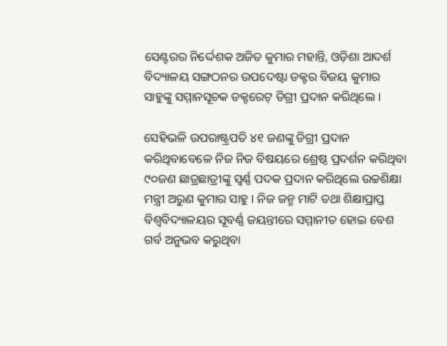ସେଣ୍ଟରର ନିର୍ଦ୍ଦେଶକ ଅଜିତ କୁମାର ମହାନ୍ତି, ଓଡ଼ିଶା ଆଦର୍ଶ ବିଦ୍ୟାଳୟ ସଙ୍ଗଠନର ଉପଦେଷ୍ଟା ଡକ୍ଟର ବିଜୟ କୁମାର ସାହୁଙ୍କୁ ସମ୍ମାନସୂଚକ ଡକ୍ଟରେଟ୍ ଡିଗ୍ରୀ ପ୍ରଦାନ କରିଥିଲେ ।

ସେହିଭଳି ଉପରାଷ୍ଟ୍ରପତି ୪୧ ଜଣଙ୍କୁ ଡିଗ୍ରୀ ପ୍ରଦାନ କରିଥିବାବେଳେ ନିଜ ନିଜ ବିଷୟରେ ଶ୍ରେଷ୍ଠ ପ୍ରଦର୍ଶନ କରିଥିବା ୯୦ଜଣ ଛାତ୍ରଛାତ୍ରୀଙ୍କୁ ସ୍ୱର୍ଣ୍ଣ ପଦକ ପ୍ରଦାନ କରିଥିଲେ ଉଚ୍ଚଶିକ୍ଷା ମନ୍ତ୍ରୀ ଅରୁଣ କୁମାର ସାହୁ । ନିଜ ଜନ୍ମ ମାଟି ତଥା ଶିକ୍ଷାପ୍ରାପ୍ତ ବିଶ୍ୱବିଦ୍ୟାଳୟର ସୂବର୍ଣ୍ଣ ଜୟନ୍ତୀରେ ସମ୍ମାନୀତ ହୋଇ ବେଶ ଗର୍ବ ଅନୁଭବ କରୁଥିବା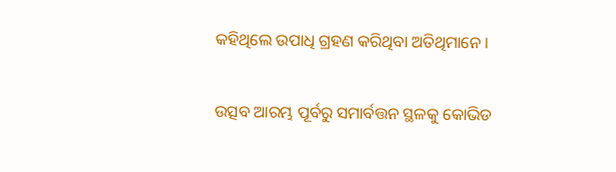କହିଥିଲେ ଉପାଧି ଗ୍ରହଣ କରିଥିବା ଅତିଥିମାନେ ।

ଉତ୍ସବ ଆରମ୍ଭ ପୂର୍ବରୁ ସମାର୍ବତ୍ତନ ସ୍ଥଳକୁ କୋଭିଡ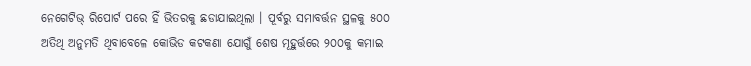ନେଗେଟିଭ୍ ରିପୋର୍ଟ ପରେ ହିଁ ଭିତରକୁ ଛଡାଯାଇଥିଲା । ପୂର୍ବରୁ ସମାବର୍ତ୍ତନ ସ୍ଥଳକୁ ୫୦୦ ଅତିଥି ଅନୁମତି ଥିବାବେଳେ କୋଭିଡ କଟକଣା ଯୋଗୁଁ ଶେଷ ମୂହୁର୍ତ୍ତରେ ୨୦୦କୁ କମାଇ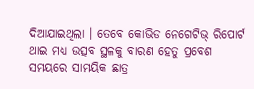ଦିଆଯାଇଥିଲା । ତେବେ କୋଭିଡ ନେଗେଟିଭ୍ ରିପୋର୍ଟ ଥାଇ ମଧ୍ୟ ଉତ୍ସବ ସ୍ଥଳକୁ ବାରଣ ହେତୁ ପ୍ରବେଶ ସମୟରେ ସାମୟିକ ଛାତ୍ର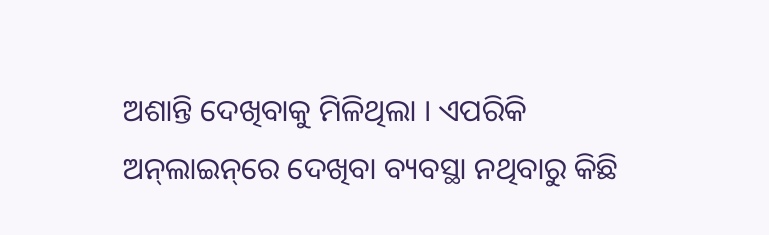ଅଶାନ୍ତି ଦେଖିବାକୁ ମିଳିଥିଲା । ଏପରିକି ଅନ୍‌ଲାଇନ୍‌ରେ ଦେଖିବା ବ୍ୟବସ୍ଥା ନଥିବାରୁ କିଛି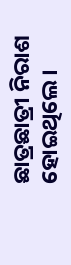ଛାତ୍ରଛାତ୍ରୀ ନିରାଶ ହୋଇଥିଲେ ।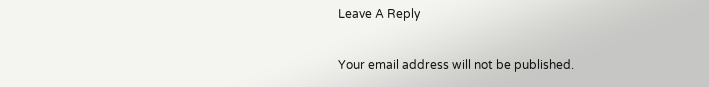Leave A Reply

Your email address will not be published.